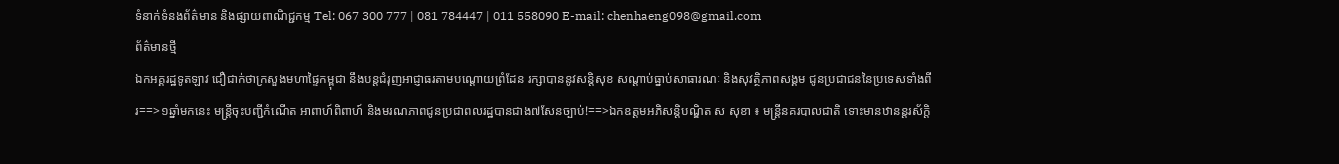ទំនាក់ទំនងព័ត៌មាន និងផ្សាយពាណិជ្ជកម្ម Tel: 067 300 777 | 081 784447 | 011 558090 E-mail: chenhaeng098@gmail.com
ព័ត៌មានថ្មី
ឯកអគ្គរដ្ឋទូតឡាវ ជឿជាក់ថាក្រសួងមហាផ្ទៃកម្ពុជា នឹងបន្តជំរុញអាជ្ញាធរតាមបណ្តោយព្រំដែន រក្សាបាននូវសន្តិសុខ សណ្តាប់ធ្នាប់សាធារណៈ និងសុវត្ថិភាពសង្គម ជូនប្រជាជននៃប្រទេសទាំងពីរ==>១ឆ្នាំមកនេះ មន្រ្តីចុះបញ្ជីកំណើត អាពាហ៍ពិពាហ៍ និងមរណភាពជូនប្រជាពលរដ្ឋបានជាង៧សែនច្បាប់!==>ឯកឧត្តមអភិសន្តិបណ្ឌិត ស សុខា ៖ មន្ត្រីនគរបាលជាតិ ទោះមានឋានន្តរស័ក្តិ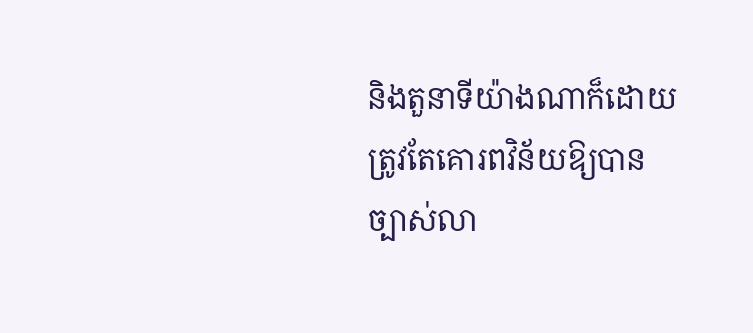និងតួនាទីយ៉ាងណាក៏ដោយ ត្រូវតែគោរពវិន័យឱ្យបានច្បាស់លា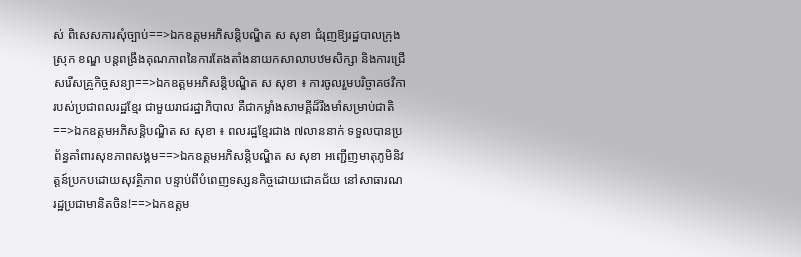ស់ ពិសេសការសុំច្បាប់==>ឯកឧត្តមអភិសន្តិបណ្ឌិត ស សុខា ជំរុញឱ្យរដ្ឋបាលក្រុង ស្រុក ខណ្ឌ បន្តពង្រឹងគុណភាពនៃការតែងតាំងនាយកសាលាបឋមសិក្សា និងការជ្រើសរើសគ្រូកិច្ចសន្យា==>ឯកឧត្តមអភិសន្តិបណ្ឌិត ស សុខា ៖ ការចូលរួមបរិច្ចាគថវិការបស់ប្រជាពលរដ្ឋខ្មែរ ជាមួយរាជរដ្ឋាភិបាល គឺជាកម្លាំងសាមគ្គីដ៏រឹងមាំសម្រាប់ជាតិ==>ឯកឧត្តមអភិសន្តិបណ្ឌិត ស សុខា ៖ ពលរដ្ឋខ្មែរជាង ៧លាននាក់ ទទួលបានប្រព័ន្ធគាំពារសុខភាពសង្គម==>ឯកឧត្តមអភិសន្តិបណ្ឌិត ស សុខា អញ្ជើញមាតុភូមិនិវត្តន៍ប្រកបដោយសុវត្ថិភាព បន្ទាប់ពីបំពេញទស្សនកិច្ចដោយជោគជ័យ នៅសាធារណរដ្ឋប្រជាមានិតចិន!==>ឯកឧត្តម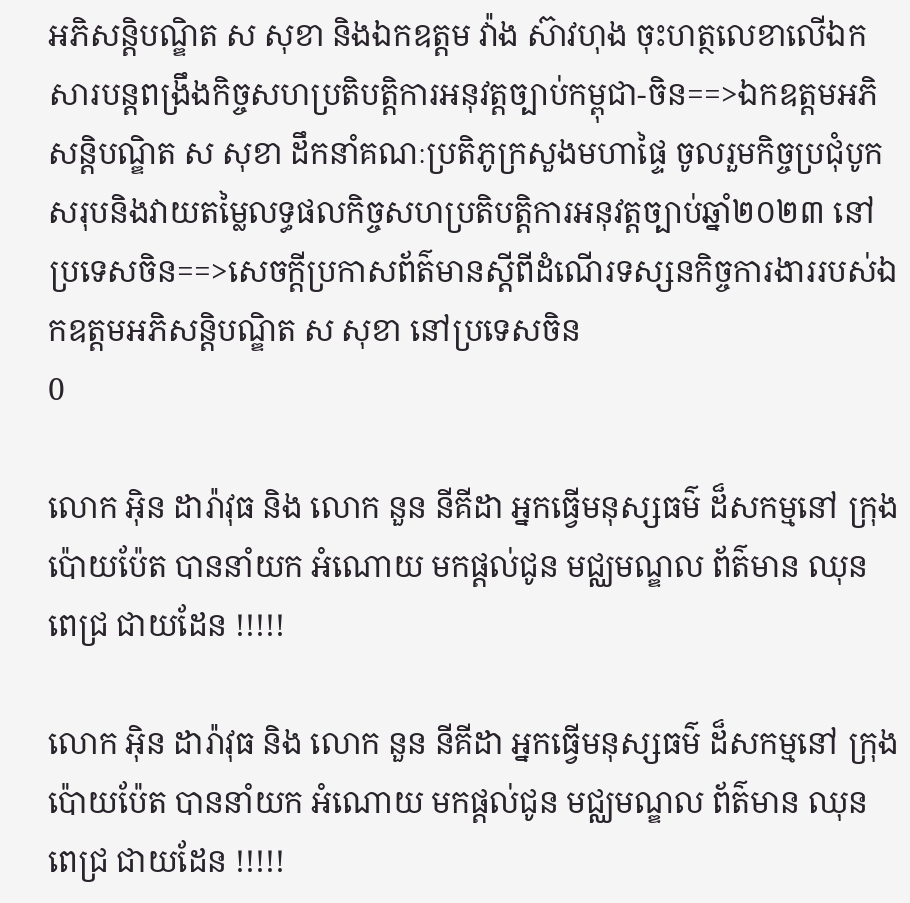អភិសន្តិបណ្ឌិត ស សុខា និងឯកឧត្តម វ៉ាង ស៊ាវហុង ចុះហត្ថលេខាលើឯកសារបន្តពង្រឹងកិច្ចសហប្រតិបត្តិការអនុវត្តច្បាប់កម្ពុជា-ចិន==>ឯកឧត្តមអភិសន្តិបណ្ឌិត ស សុខា ដឹកនាំគណៈប្រតិភូក្រសួងមហាផ្ទៃ ចូលរួមកិច្ចប្រជុំបូកសរុបនិងវាយតម្លៃលទ្ធផលកិច្ចសហប្រតិបត្តិការអនុវត្តច្បាប់ឆ្នាំ២០២៣ នៅប្រទេសចិន==>សេចក្តីប្រកាសព័ត៌មានស្តីពីដំណើរទស្សនកិច្ចការងាររបស់ឯកឧត្តមអភិសន្តិបណ្ឌិត ស សុខា នៅប្រទេសចិន
0

លោក អុិន ដារ៉ាវុធ និង លោក នួន នីគីដា អ្នកធ្វើមនុស្សធម៌ ដ៏សកម្មនៅ ក្រុងប៉ោយប៉ែត បាននាំយក អំណោយ មកផ្ដល់ជូន មជ្ឈមណ្ឌល ព័ត៌មាន ឈុន ពេជ្រ ជាយដែន !!!!!

លោក អុិន ដារ៉ាវុធ និង លោក នួន នីគីដា អ្នកធ្វើមនុស្សធម៌ ដ៏សកម្មនៅ ក្រុងប៉ោយប៉ែត បាននាំយក អំណោយ មកផ្ដល់ជូន មជ្ឈមណ្ឌល ព័ត៌មាន ឈុន ពេជ្រ ជាយដែន !!!!!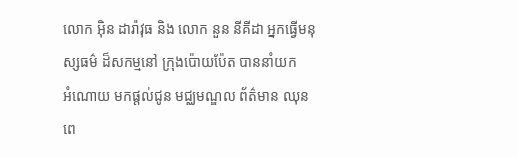លោក អុិន ដារ៉ាវុធ និង លោក នួន នីគីដា អ្នកធ្វើមនុស្សធម៌ ដ៏សកម្មនៅ ក្រុងប៉ោយប៉ែត បាននាំយក
អំណោយ មកផ្ដល់ជូន មជ្ឈមណ្ឌល ព័ត៌មាន ឈុន ពេ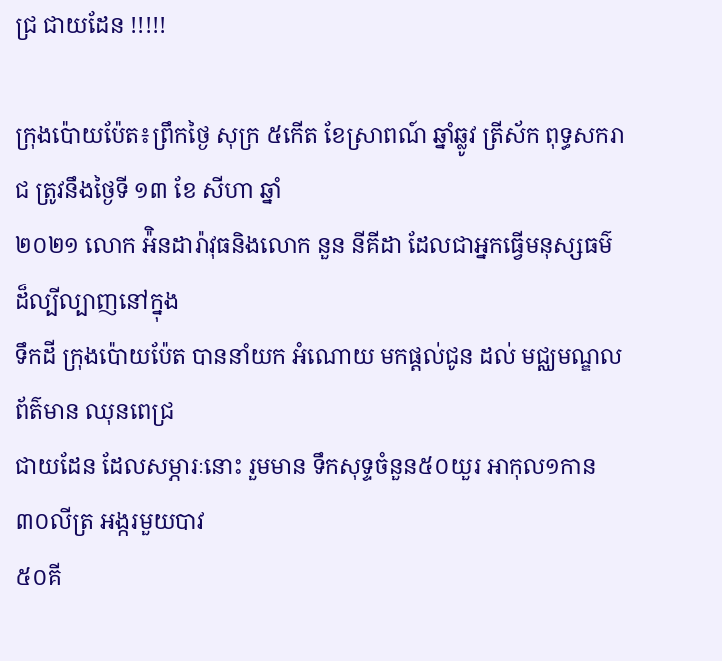ជ្រ ជាយដែន !!!!!

ក្រុងប៉ោយប៉ែត៖ព្រឹកថ្ងៃ សុក្រ ៥កើត ខែស្រាពណ៍ ឆ្នាំឆ្លូវ ត្រីស័ក ពុទ្ធសករាជ ត្រូវនឹងថ្ងៃទី ១៣ ខែ សីហា ឆ្នាំ
២០២១ លោក អ៉ិនដារ៉ាវុធនិងលោក នួន នីគីដា ដែលជាអ្នកធ្វើមនុស្សធម៌ ដ៏ល្បីល្បាញនៅក្នុង
ទឹកដី ក្រុងប៉ោយប៉ែត បាននាំយក អំណោយ មកផ្ដល់ជូន ដល់ មជ្ឈមណ្ឌល ព័ត៌មាន ឈុនពេជ្រ
ជាយដែន ដែលសម្ភារៈនោះ រួមមាន ទឹកសុទ្ទចំនួន៥០យួរ អាកុល១កាន ៣០លីត្រ អង្ករមួយបាវ
៥០គី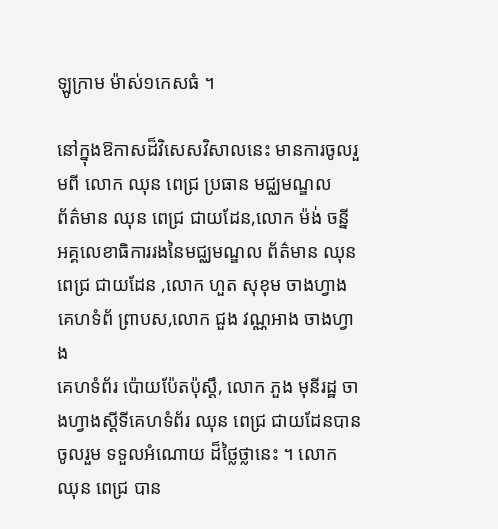ឡូក្រាម ម៉ាស់១កេសធំ ។

នៅក្នុងឱកាសដ៏វិសេសវិសាលនេះ មានការចូលរួមពី លោក ឈុន ពេជ្រ ប្រធាន មជ្ឈមណ្ឌល
ព័ត៌មាន ឈុន ពេជ្រ ជាយដែន,លោក ម៉ង់ ចន្នី អគ្គលេខាធិការរងនៃមជ្ឈមណ្ឌល ព័ត៌មាន ឈុន
ពេជ្រ ជាយដែន ,លោក ហួត សុខុម ចាងហ្វាងគេហទំព័ ព្រាបស,លោក ជួង វណ្ណអាង ចាងហ្វាង
គេហទំព័រ ប៉ោយប៉ែតប៉ុស្ដឹ, លោក ភួង មុនីរដ្ឋ ចាងហ្វាងស្ដីទីគេហទំព័រ ឈុន ពេជ្រ ជាយដែនបានចូលរួម ទទួលអំណោយ ដ៏ថ្លៃថ្លានេះ ។ លោក ឈុន ពេជ្រ បាន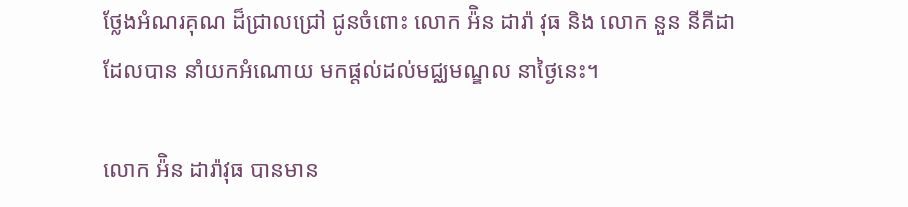ថ្លែងអំណរគុណ ដ៏ជ្រាលជ្រៅ ជូនចំពោះ លោក អ៉ិន ដារ៉ា វុធ និង លោក នួន នីគីដា ដែលបាន នាំយកអំណោយ មកផ្ដល់ដល់មជ្ឈមណ្ឌល នាថ្ងៃនេះ។

លោក អ៉ិន ដារ៉ាវុធ បានមាន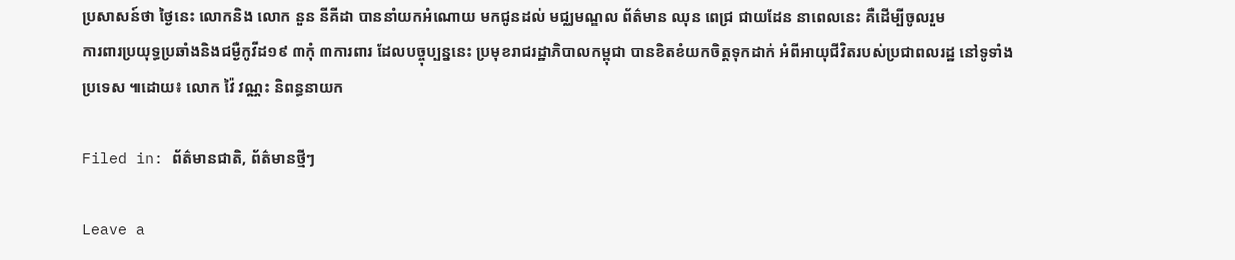ប្រសាសន៍ថា ថ្ងៃនេះ លោកនិង លោក នួន នីគីដា បាននាំយកអំណោយ មកជូនដល់ មជ្ឈមណ្ឌល ព័ត៌មាន ឈុន ពេជ្រ ជាយដែន នាពេលនេះ គឺដើម្បីចូលរួម
ការពារប្រយុទ្ធប្រឆាំងនិងជម្ងឺកូវីដ១៩ ៣កុំ ៣ការពារ ដែលបច្ចុប្បន្ននេះ ប្រមុខរាជរដ្ឋាភិបាលកម្ពុជា បានខិតខំយកចិត្តទុកដាក់ អំពីអាយុជីវិតរបស់ប្រជាពលរដ្ឋ នៅទូទាំង ប្រទេស ៕ដោយ៖ លោក វ៉ៃ វណ្ណះ និពន្ធនាយក

Filed in: ព័ត៌មានជាតិ, ព័ត៌មានថ្មីៗ

Leave a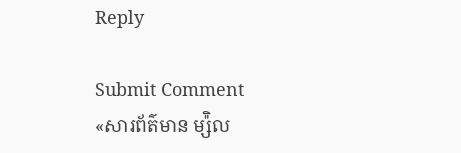Reply

Submit Comment
«សារព័ត៌មាន ម្ស៉ិល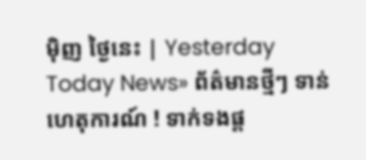ម៉ិញ ថ្ងៃនេះ | Yesterday Today News» ព័ត៌មានថ្មីៗ ទាន់ហេតុការណ៍ ! ទាក់ទងផ្ត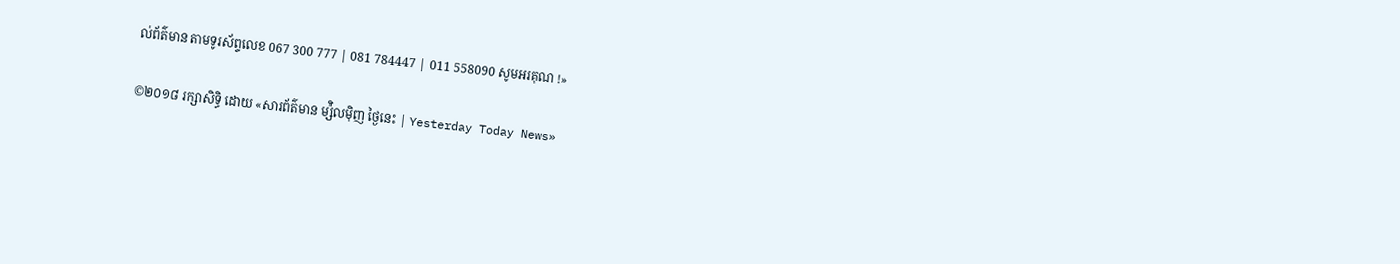ល់ព័ត៌មាន តាមទូរស័ព្ទលេខ 067 300 777 | 081 784447 | 011 558090 សូមអរគុណ !»

©២០១៨ រក្សាសិទ្ធិ ដោយ «សារព័ត៌មាន ម្ស៉ិលម៉ិញ ថ្ងៃនេះ | Yesterday Today News»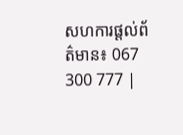សហការផ្តល់ព័ត៌មាន៖ 067 300 777 |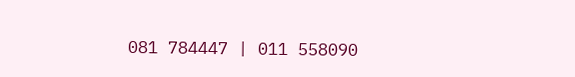081 784447 | 011 558090